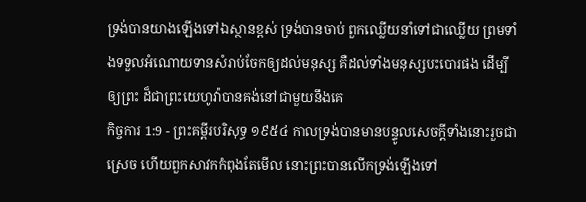ទ្រង់បានយាងឡើងទៅឯស្ថានខ្ពស់ ទ្រង់បានចាប់ ពួកឈ្លើយនាំទៅជាឈ្លើយ ព្រមទាំងទទួលអំណោយទានសំរាប់ចែកឲ្យដល់មនុស្ស គឺដល់ទាំងមនុស្សបះបោរផង ដើម្បីឲ្យព្រះ ដ៏ជាព្រះយេហូវ៉ាបានគង់នៅជាមួយនឹងគេ
កិច្ចការ 1:9 - ព្រះគម្ពីរបរិសុទ្ធ ១៩៥៤ កាលទ្រង់បានមានបន្ទូលសេចក្ដីទាំងនោះរួចជាស្រេច ហើយពួកសាវកកំពុងតែមើល នោះព្រះបានលើកទ្រង់ឡើងទៅ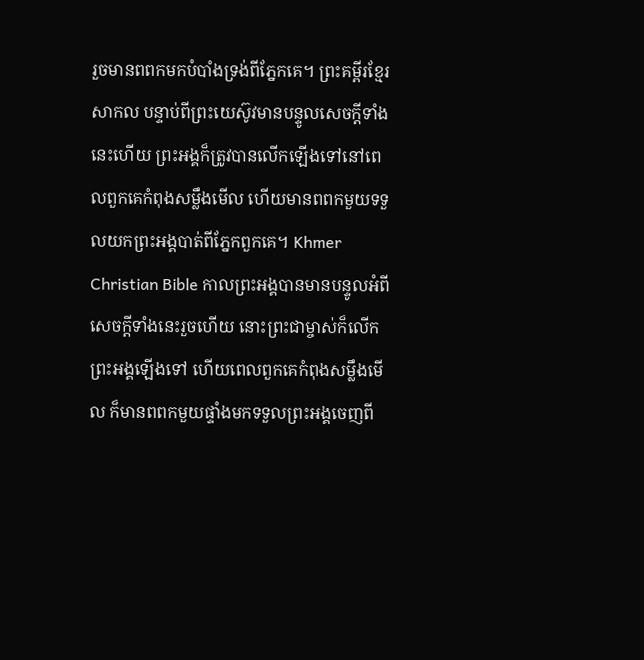រួចមានពពកមកបំបាំងទ្រង់ពីភ្នែកគេ។ ព្រះគម្ពីរខ្មែរសាកល បន្ទាប់ពីព្រះយេស៊ូវមានបន្ទូលសេចក្ដីទាំងនេះហើយ ព្រះអង្គក៏ត្រូវបានលើកឡើងទៅនៅពេលពួកគេកំពុងសម្លឹងមើល ហើយមានពពកមួយទទួលយកព្រះអង្គបាត់ពីភ្នែកពួកគេ។ Khmer Christian Bible កាលព្រះអង្គបានមានបន្ទូលអំពីសេចក្ដីទាំងនេះរួចហើយ នោះព្រះជាម្ចាស់ក៏លើកព្រះអង្គឡើងទៅ ហើយពេលពួកគេកំពុងសម្លឹងមើល ក៏មានពពកមួយផ្ទាំងមកទទួលព្រះអង្គចេញពី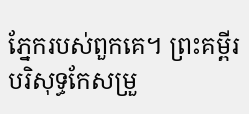ភ្នែករបស់ពួកគេ។ ព្រះគម្ពីរបរិសុទ្ធកែសម្រួ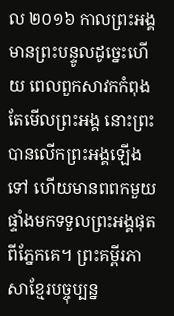ល ២០១៦ កាលព្រះអង្គមានព្រះបន្ទូលដូច្នេះហើយ ពេលពួកសាវកកំពុងតែមើលព្រះអង្គ នោះព្រះបានលើកព្រះអង្គឡើងទៅ ហើយមានពពកមួយផ្ទាំងមកទទួលព្រះអង្គផុតពីភ្នែកគេ។ ព្រះគម្ពីរភាសាខ្មែរបច្ចុប្បន្ន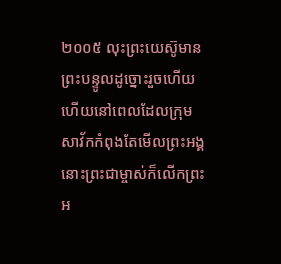២០០៥ លុះព្រះយេស៊ូមានព្រះបន្ទូលដូច្នោះរួចហើយ ហើយនៅពេលដែលក្រុមសាវ័កកំពុងតែមើលព្រះអង្គ នោះព្រះជាម្ចាស់ក៏លើកព្រះអ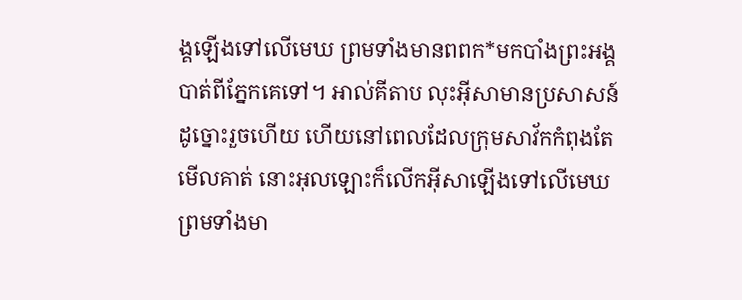ង្គឡើងទៅលើមេឃ ព្រមទាំងមានពពក*មកបាំងព្រះអង្គបាត់ពីភ្នែកគេទៅ។ អាល់គីតាប លុះអ៊ីសាមានប្រសាសន៍ដូច្នោះរួចហើយ ហើយនៅពេលដែលក្រុមសាវ័កកំពុងតែមើលគាត់ នោះអុលឡោះក៏លើកអ៊ីសាឡើងទៅលើមេឃ ព្រមទាំងមា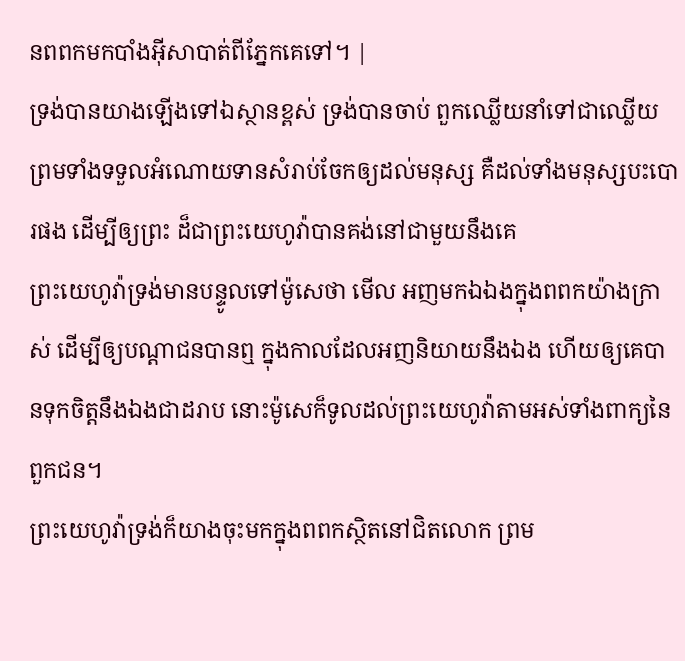នពពកមកបាំងអ៊ីសាបាត់ពីភ្នែកគេទៅ។ |
ទ្រង់បានយាងឡើងទៅឯស្ថានខ្ពស់ ទ្រង់បានចាប់ ពួកឈ្លើយនាំទៅជាឈ្លើយ ព្រមទាំងទទួលអំណោយទានសំរាប់ចែកឲ្យដល់មនុស្ស គឺដល់ទាំងមនុស្សបះបោរផង ដើម្បីឲ្យព្រះ ដ៏ជាព្រះយេហូវ៉ាបានគង់នៅជាមួយនឹងគេ
ព្រះយេហូវ៉ាទ្រង់មានបន្ទូលទៅម៉ូសេថា មើល អញមកឯឯងក្នុងពពកយ៉ាងក្រាស់ ដើម្បីឲ្យបណ្តាជនបានឮ ក្នុងកាលដែលអញនិយាយនឹងឯង ហើយឲ្យគេបានទុកចិត្តនឹងឯងជាដរាប នោះម៉ូសេក៏ទូលដល់ព្រះយេហូវ៉ាតាមអស់ទាំងពាក្យនៃពួកជន។
ព្រះយេហូវ៉ាទ្រង់ក៏យាងចុះមកក្នុងពពកស្ថិតនៅជិតលោក ព្រម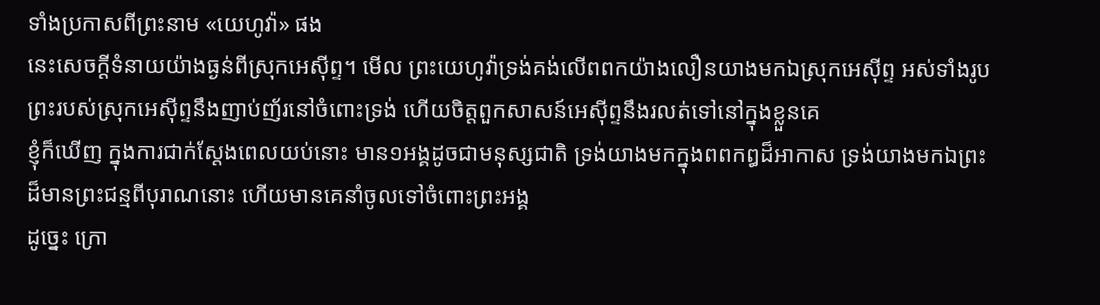ទាំងប្រកាសពីព្រះនាម «យេហូវ៉ា» ផង
នេះសេចក្ដីទំនាយយ៉ាងធ្ងន់ពីស្រុកអេស៊ីព្ទ។ មើល ព្រះយេហូវ៉ាទ្រង់គង់លើពពកយ៉ាងលឿនយាងមកឯស្រុកអេស៊ីព្ទ អស់ទាំងរូបព្រះរបស់ស្រុកអេស៊ីព្ទនឹងញាប់ញ័រនៅចំពោះទ្រង់ ហើយចិត្តពួកសាសន៍អេស៊ីព្ទនឹងរលត់ទៅនៅក្នុងខ្លួនគេ
ខ្ញុំក៏ឃើញ ក្នុងការជាក់ស្តែងពេលយប់នោះ មាន១អង្គដូចជាមនុស្សជាតិ ទ្រង់យាងមកក្នុងពពកឰដ៏អាកាស ទ្រង់យាងមកឯព្រះដ៏មានព្រះជន្មពីបុរាណនោះ ហើយមានគេនាំចូលទៅចំពោះព្រះអង្គ
ដូច្នេះ ក្រោ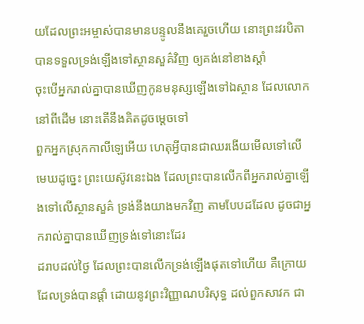យដែលព្រះអម្ចាស់បានមានបន្ទូលនឹងគេរួចហើយ នោះព្រះវរបិតាបានទទួលទ្រង់ឡើងទៅស្ថានសួគ៌វិញ ឲ្យគង់នៅខាងស្តាំ
ចុះបើអ្នករាល់គ្នាបានឃើញកូនមនុស្សឡើងទៅឯស្ថាន ដែលលោកនៅពីដើម នោះតើនឹងគិតដូចម្តេចទៅ
ពួកអ្នកស្រុកកាលីឡេអើយ ហេតុអ្វីបានជាឈរងើយមើលទៅលើមេឃដូច្នេះ ព្រះយេស៊ូវនេះឯង ដែលព្រះបានលើកពីអ្នករាល់គ្នាឡើងទៅលើស្ថានសួគ៌ ទ្រង់នឹងយាងមកវិញ តាមបែបដដែល ដូចជាអ្នករាល់គ្នាបានឃើញទ្រង់ទៅនោះដែរ
ដរាបដល់ថ្ងៃ ដែលព្រះបានលើកទ្រង់ឡើងផុតទៅហើយ គឺក្រោយដែលទ្រង់បានផ្តាំ ដោយនូវព្រះវិញ្ញាណបរិសុទ្ធ ដល់ពួកសាវក ជា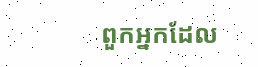ពួកអ្នកដែល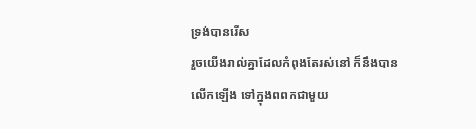ទ្រង់បានរើស
រួចយើងរាល់គ្នាដែលកំពុងតែរស់នៅ ក៏នឹងបានលើកឡើង ទៅក្នុងពពកជាមួយ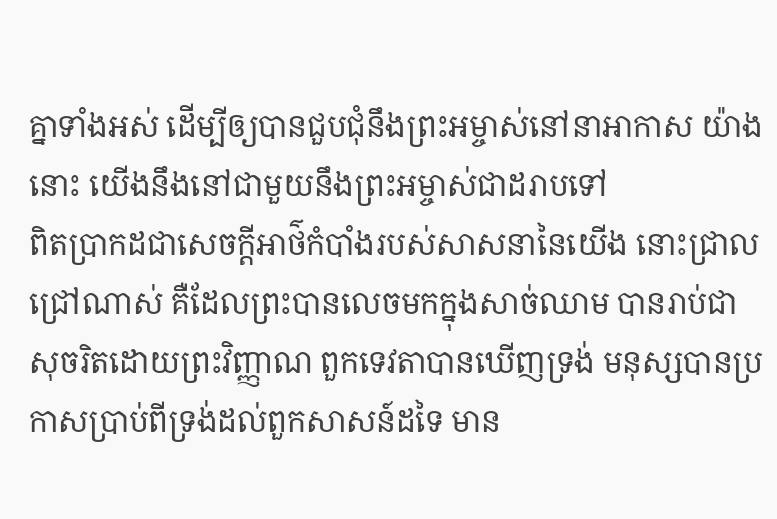គ្នាទាំងអស់ ដើម្បីឲ្យបានជួបជុំនឹងព្រះអម្ចាស់នៅនាអាកាស យ៉ាងនោះ យើងនឹងនៅជាមួយនឹងព្រះអម្ចាស់ជាដរាបទៅ
ពិតប្រាកដជាសេចក្ដីអាថ៌កំបាំងរបស់សាសនានៃយើង នោះជ្រាលជ្រៅណាស់ គឺដែលព្រះបានលេចមកក្នុងសាច់ឈាម បានរាប់ជាសុចរិតដោយព្រះវិញ្ញាណ ពួកទេវតាបានឃើញទ្រង់ មនុស្សបានប្រកាសប្រាប់ពីទ្រង់ដល់ពួកសាសន៍ដទៃ មាន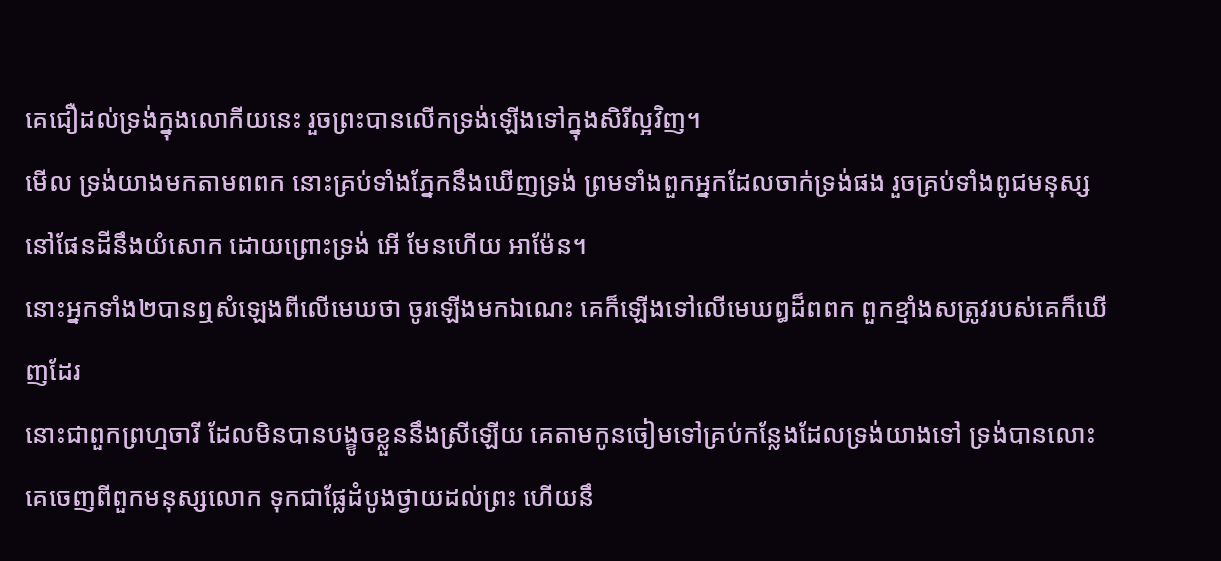គេជឿដល់ទ្រង់ក្នុងលោកីយនេះ រួចព្រះបានលើកទ្រង់ឡើងទៅក្នុងសិរីល្អវិញ។
មើល ទ្រង់យាងមកតាមពពក នោះគ្រប់ទាំងភ្នែកនឹងឃើញទ្រង់ ព្រមទាំងពួកអ្នកដែលចាក់ទ្រង់ផង រួចគ្រប់ទាំងពូជមនុស្សនៅផែនដីនឹងយំសោក ដោយព្រោះទ្រង់ អើ មែនហើយ អាម៉ែន។
នោះអ្នកទាំង២បានឮសំឡេងពីលើមេឃថា ចូរឡើងមកឯណេះ គេក៏ឡើងទៅលើមេឃឰដ៏ពពក ពួកខ្មាំងសត្រូវរបស់គេក៏ឃើញដែរ
នោះជាពួកព្រហ្មចារី ដែលមិនបានបង្ខូចខ្លួននឹងស្រីឡើយ គេតាមកូនចៀមទៅគ្រប់កន្លែងដែលទ្រង់យាងទៅ ទ្រង់បានលោះគេចេញពីពួកមនុស្សលោក ទុកជាផ្លែដំបូងថ្វាយដល់ព្រះ ហើយនឹ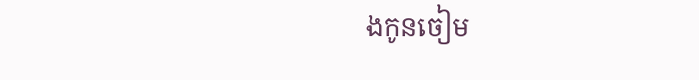ងកូនចៀម